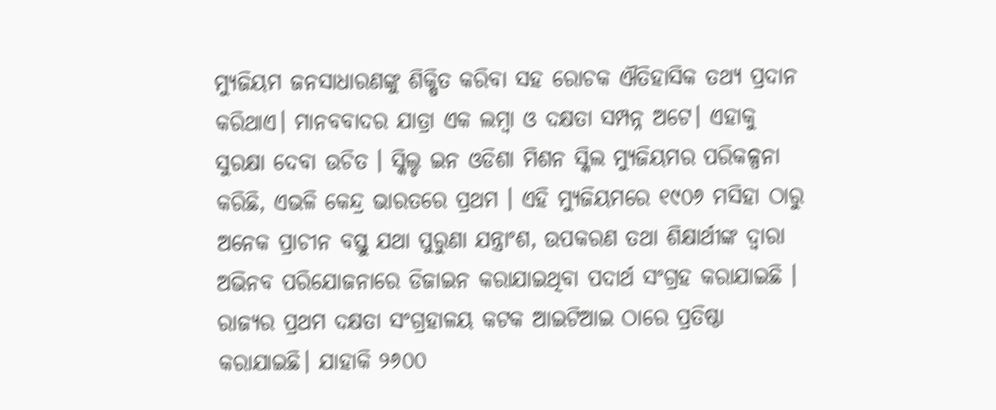ମ୍ୟୁଜିୟମ ଜନସାଧାରଣଙ୍କୁ ଶିକ୍ଷିତ କରିବା ସହ ରୋଚକ ଐତିହାସିକ ତଥ୍ୟ ପ୍ରଦାନ କରିଥାଏ। ମାନବବାଦର ଯାତ୍ରା ଏକ ଲମ୍ବା ଓ ଦକ୍ଷତା ସମ୍ପନ୍ନ ଅଟେ। ଏହାକୁ ସୁରକ୍ଷା ଦେବା ଉଚିତ । ସ୍କିଲ୍ଡ ଇନ ଓଡିଶା ମିଶନ ସ୍କିଲ ମ୍ୟୁଜିୟମର ପରିକଳ୍ପନା କରିଛି, ଏଭଳି କେନ୍ଦ୍ର ଭାରତରେ ପ୍ରଥମ । ଏହି ମ୍ୟୁଜିୟମରେ ୧୯୦୬ ମସିହା ଠାରୁ ଅନେକ ପ୍ରାଚୀନ ବସ୍ତୁ ଯଥା ପୁରୁଣା ଯନ୍ତ୍ରାଂଶ, ଉପକରଣ ତଥା ଶିକ୍ଷାର୍ଥୀଙ୍କ ଦ୍ଵାରା ଅଭିନବ ପରିଯୋଜନାରେ ଡିଜାଇନ କରାଯାଇଥିବା ପଦାର୍ଥ ସଂଗ୍ରହ କରାଯାଇଛି ।
ରାଜ୍ୟର ପ୍ରଥମ ଦକ୍ଷତା ସଂଗ୍ରହାଳୟ କଟକ ଆଇଟିଆଇ ଠାରେ ପ୍ରତିଷ୍ଠା କରାଯାଇଛି। ଯାହାକି ୨୬୦୦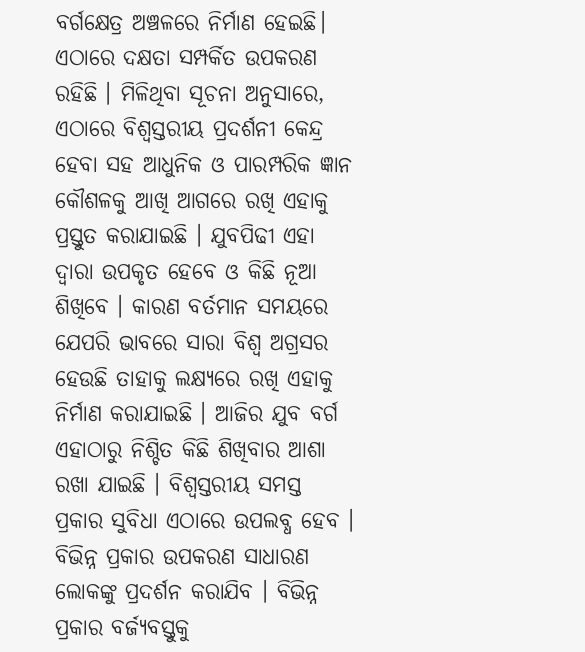ବର୍ଗକ୍ଷେତ୍ର ଅଞ୍ଚଳରେ ନିର୍ମାଣ ହେଇଛି। ଏଠାରେ ଦକ୍ଷତା ସମ୍ପର୍କିତ ଉପକରଣ ରହିଛି । ମିଳିଥିବା ସୂଚନା ଅନୁସାରେ, ଏଠାରେ ବିଶ୍ବସ୍ତରୀୟ ପ୍ରଦର୍ଶନୀ କେନ୍ଦ୍ର ହେବା ସହ ଆଧୁନିକ ଓ ପାରମ୍ପରିକ ଜ୍ଞାନ କୌଶଳକୁ ଆଖି ଆଗରେ ରଖି ଏହାକୁ ପ୍ରସ୍ତୁତ କରାଯାଇଛି । ଯୁବପିଢୀ ଏହା ଦ୍ବାରା ଉପକୃତ ହେବେ ଓ କିଛି ନୂଆ ଶିଖିବେ । କାରଣ ବର୍ତମାନ ସମୟରେ ଯେପରି ଭାବରେ ସାରା ବିଶ୍ବ ଅଗ୍ରସର ହେଉଛି ତାହାକୁ ଲକ୍ଷ୍ୟରେ ରଖି ଏହାକୁ ନିର୍ମାଣ କରାଯାଇଛି । ଆଜିର ଯୁବ ବର୍ଗ ଏହାଠାରୁ ନିଶ୍ଚିତ କିଛି ଶିଖିବାର ଆଶା ରଖା ଯାଇଛି । ବିଶ୍ବସ୍ତରୀୟ ସମସ୍ତ ପ୍ରକାର ସୁବିଧା ଏଠାରେ ଉପଲବ୍ଧ ହେବ । ବିଭିନ୍ନ ପ୍ରକାର ଉପକରଣ ସାଧାରଣ ଲୋକଙ୍କୁ ପ୍ରଦର୍ଶନ କରାଯିବ । ବିଭିନ୍ନ ପ୍ରକାର ବର୍ଜ୍ୟବସ୍ତୁକୁ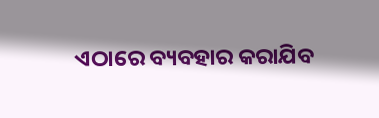ଏଠାରେ ବ୍ୟବହାର କରାଯିବ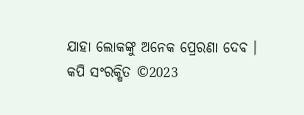ଯାହା ଲୋକଙ୍କୁ ଅନେକ ପ୍ରେରଣା ଦେବ ।
କପି ସଂରକ୍ଷିତ ©2023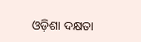ଓଡ଼ିଶା ଦକ୍ଷତା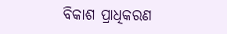ବିକାଶ ପ୍ରାଧିକରଣ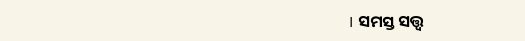। ସମସ୍ତ ସତ୍ତ୍ବ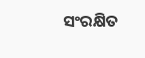ସଂରକ୍ଷିତ